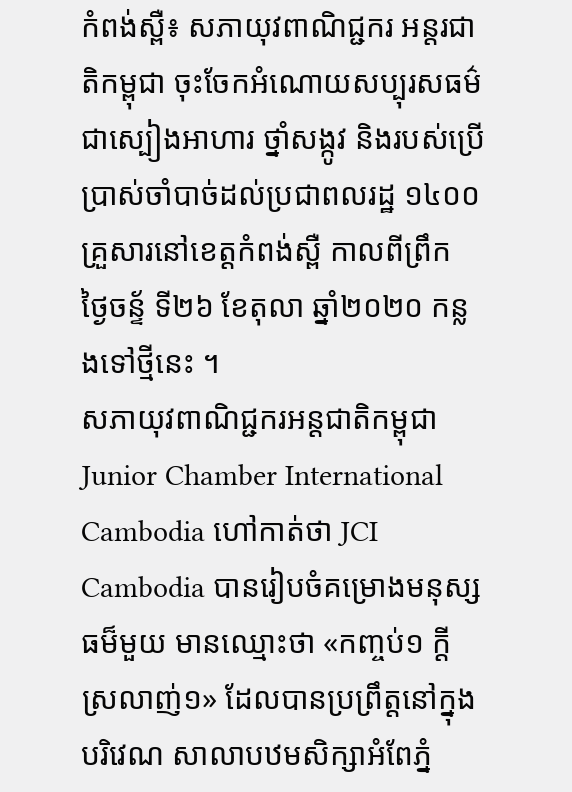កំពង់ស្ពឺ៖ សភាយុវពាណិជ្ជករ អន្តរជាតិកម្ពុជា ចុះចែកអំណោយសប្បុរសធម៌ ជាស្បៀងអាហារ ថ្នាំសង្កូវ និងរបស់ប្រើប្រាស់ចាំបាច់ដល់ប្រជាពលរដ្ឋ ១៤០០ គ្រួសារនៅខេត្តកំពង់ស្ពឺ កាលពីព្រឹក ថ្ងៃចន្ទ័ ទី២៦ ខែតុលា ឆ្នាំ២០២០ កន្លងទៅថ្មីនេះ ។
សភាយុវពាណិជ្ជករអន្តជាតិកម្ពុជា Junior Chamber International Cambodia ហៅកាត់ថា JCI Cambodia បានរៀបចំគម្រោងមនុស្សធម៏មួយ មានឈ្មោះថា «កញ្ចប់១ ក្តីស្រលាញ់១» ដែលបានប្រព្រឹត្តនៅក្នុងបរិវេណ សាលាបឋមសិក្សាអំពែភ្នំ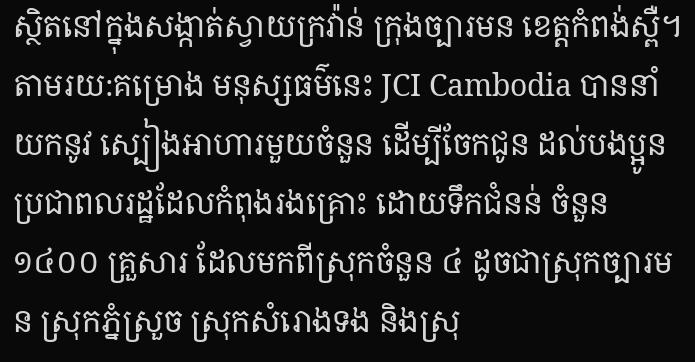ស្ថិតនៅក្នុងសង្កាត់ស្វាយក្រវ៉ាន់ ក្រុងច្បារមន ខេត្តកំពង់ស្ពឺ។
តាមរយ:គម្រោង មនុស្សធម៌នេះ JCI Cambodia បាននាំយកនូវ ស្បៀងអាហារមួយចំនួន ដើម្បីចែកជូន ដល់បងប្អូនប្រជាពលរដ្ឋដែលកំពុងរងគ្រោះ ដោយទឹកជំនន់ ចំនួន ១៤០០ គ្រួសារ ដែលមកពីស្រុកចំនួន ៤ ដូចជាស្រុកច្បារមន ស្រុកភ្នំស្រួច ស្រុកសំរោងទង និងស្រុ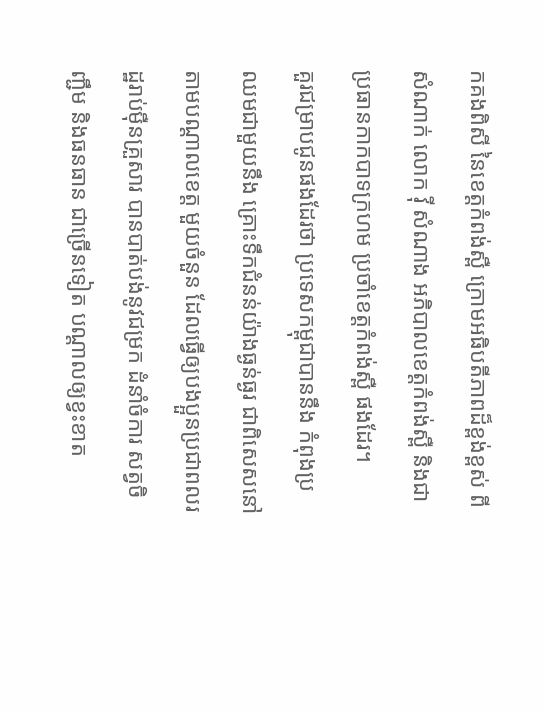កគងពិសី នៃខេត្តកំពង់ស្ពឺ ក្រោមអធិបតីភាពដ៏ខ្ពង់ខ្ពស់ ពីសំណាក់ លោក វ៉ី សំណាង អភិបាលខេត្តកំពង់ស្ពឺ និងជាប្រធានកាកបាទក្រហម ប្រចាំខេត្តកំពង់ស្ពឺ ផងដែរ។
គួរជម្រាបជូនផងដែរថា ប្រទេសកម្ពុជាបាននឹង កំពុងប្រឈមជាមួយនឹង គ្រោះទឹកជំនន់យ៉ាងធ្ងន់ធ្ងរ ជាពិសេសនៅតាមបណ្តាលខេត្ត មួយចំនួន ដែលធ្វើឲ្យបងប្អួនប្រជាពលរដ្ឋរាប់ម៉ឺនគ្រួសារ បានបាត់បង់នូវជម្រក ដំនាំចំការ សត្វចិញ្ជឹម និងធនធាន ជាច្រើនទៀត បណ្តាលឲ្យខ្វះខាត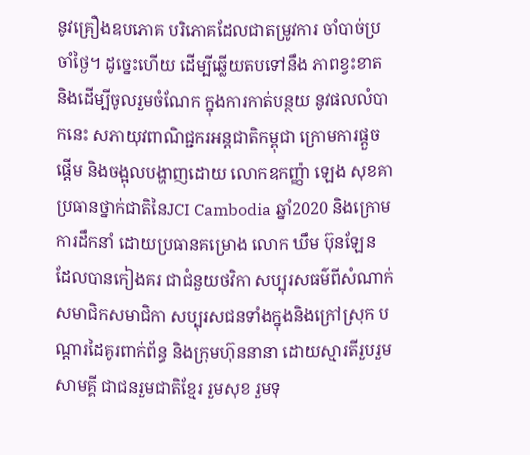នូវគ្រឿងឧបភោគ បរិភោគដែលជាតម្រូវការ ចាំបាច់ប្រចាំថ្ងៃ។ ដូច្នេះហើយ ដើម្បីឆ្លើយតបទៅនឹង ភាពខ្វះខាត និងដើម្បីចូលរួមចំណែក ក្នុងការកាត់បន្ថយ នូវផលលំបាកនេះ សភាយុវពាណិជ្ជករអន្តជាតិកម្ពុជា ក្រោមការផ្តួចផ្តើម និងចង្អុលបង្ហាញដោយ លោកឧកញ្ញ៉ា ឡេង សុខគា ប្រធានថ្នាក់ជាតិនៃJCI Cambodia ឆ្នាំ2020 និងក្រោមការដឹកនាំ ដោយប្រធានគម្រោង លោក ឃឹម ប៊ុនឡែន ដែលបានកៀងគរ ជាជំនួយថវិកា សប្បុរសធម៌ពីសំណាក់ សមាជិកសមាជិកា សប្បុរសជនទាំងក្នុងនិងក្រៅស្រុក បណ្តារដៃគូរពាក់ព័ន្ធ និងក្រុមហ៊ុននានា ដោយស្មារតីរួបរួមសាមគ្គី ជាជនរួមជាតិខ្មែរ រួមសុខ រួមទុ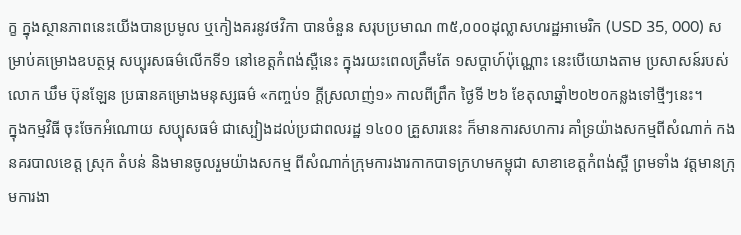ក្ខ ក្នុងស្ថានភាពនេះយើងបានប្រមូល ឬកៀងគរនូវថវិកា បានចំនួន សរុបប្រមាណ ៣៥,០០០ដុល្លាសហរដ្ឋអាមេរិក (USD 35, 000) សម្រាប់គម្រោងឧបត្ថម្ភ សប្បុរសធម៌លើកទី១ នៅខេត្តកំពង់ស្ពឺនេះ ក្នុងរយះពេលត្រឹមតែ ១សប្តាហ៍ប៉ុណ្ណោះ នេះបើយោងតាម ប្រសាសន៍របស់លោក ឃឹម ប៊ុនឡែន ប្រធានគម្រោងមនុស្សធម៌ «កញ្ចប់១ ក្តីស្រលាញ់១» កាលពីព្រឹក ថ្ងៃទី ២៦ ខែតុលាឆ្នាំ២០២០កន្លងទៅថ្មីៗនេះ។
ក្នុងកម្មវិធី ចុះចែកអំណោយ សប្បុសធម៌ ជាស្បៀងដល់ប្រជាពលរដ្ឋ ១៤០០ គ្រួសារនេះ ក៏មានការសហការ គាំទ្រយ៉ាងសកម្មពីសំណាក់ កងនគរបាលខេត្ត ស្រុក តំបន់ និងមានចូលរួមយ៉ាងសកម្ម ពីសំណាក់ក្រុមការងារកាកបាទក្រហមកម្ពុជា សាខាខេត្តកំពង់ស្ពឺ ព្រមទាំង វត្តមានក្រុមការងា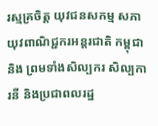រស្មគ្រចិត្ត យុវជនសកម្ម សភាយុវពាណិជ្ជករអន្តរជាតិ កម្ពុជា និង ព្រមទាំងសិល្បករ សិល្បការនី និងប្រជាពលរដ្ឋ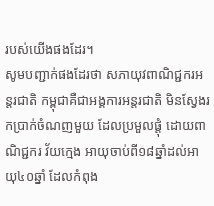របស់យើងផងដែរ។
សូមបញ្ជាក់ផងដែរថា សភាយុវពាណិជ្ជករអន្តរជាតិ កម្ពុជាគឺជាអង្គការអន្តរជាតិ មិនស្វែងរកប្រាក់ចំណញមួយ ដែលប្រមួលផ្តុំ ដោយពាណិជ្ជករ វ័យក្មេង អាយុចាប់ពី១៨ឆ្នាំដល់អាយុ៤០ឆ្នាំ ដែលកំពុង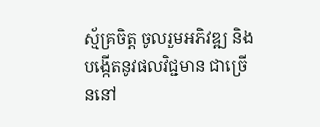ស្ម័គ្រចិត្ត ចូលរួមអភិវឌ្ឍ និងបង្កើតនូវផលវិជ្ជមាន ជាច្រើននៅ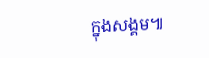ក្នុងសង្គម៕